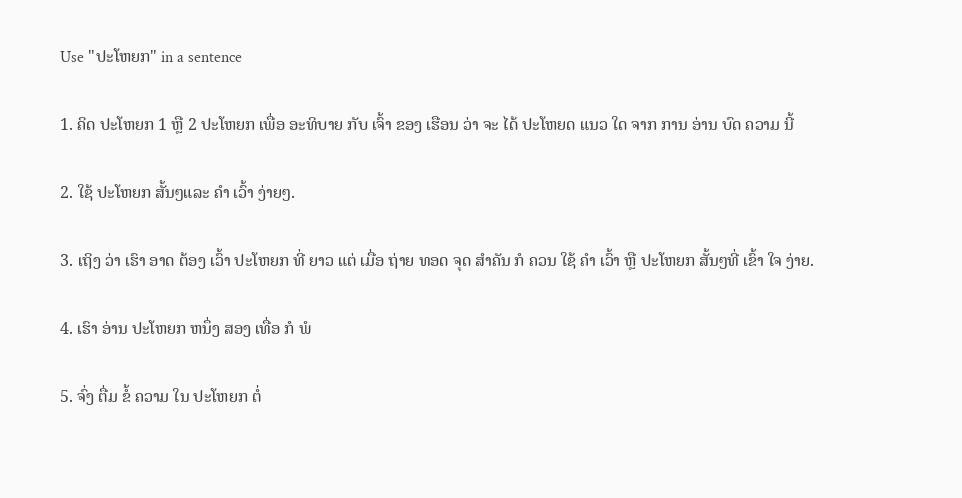Use "ປະໂຫຍກ" in a sentence

1. ຄິດ ປະໂຫຍກ 1 ຫຼື 2 ປະໂຫຍກ ເພື່ອ ອະທິບາຍ ກັບ ເຈົ້າ ຂອງ ເຮືອນ ວ່າ ຈະ ໄດ້ ປະໂຫຍດ ແນວ ໃດ ຈາກ ການ ອ່ານ ບົດ ຄວາມ ນີ້

2. ໃຊ້ ປະໂຫຍກ ສັ້ນໆແລະ ຄໍາ ເວົ້າ ງ່າຍໆ.

3. ເຖິງ ວ່າ ເຮົາ ອາດ ຕ້ອງ ເວົ້າ ປະໂຫຍກ ທີ່ ຍາວ ແຕ່ ເມື່ອ ຖ່າຍ ທອດ ຈຸດ ສໍາຄັນ ກໍ ຄວນ ໃຊ້ ຄໍາ ເວົ້າ ຫຼື ປະໂຫຍກ ສັ້ນໆທີ່ ເຂົ້າ ໃຈ ງ່າຍ.

4. ເຮົາ ອ່ານ ປະໂຫຍກ ຫນຶ່ງ ສອງ ເທື່ອ ກໍ ພໍ

5. ຈົ່ງ ຕື່ມ ຂໍ້ ຄວາມ ໃນ ປະໂຫຍກ ຕໍ່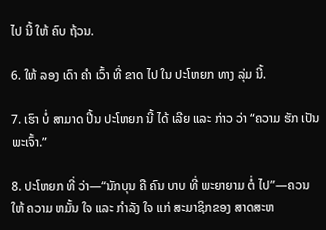ໄປ ນີ້ ໃຫ້ ຄົບ ຖ້ວນ.

6. ໃຫ້ ລອງ ເດົາ ຄໍາ ເວົ້າ ທີ່ ຂາດ ໄປ ໃນ ປະໂຫຍກ ທາງ ລຸ່ມ ນີ້.

7. ເຮົາ ບໍ່ ສາມາດ ປີ້ນ ປະໂຫຍກ ນີ້ ໄດ້ ເລີຍ ແລະ ກ່າວ ວ່າ “ຄວາມ ຮັກ ເປັນ ພະເຈົ້າ.”

8. ປະໂຫຍກ ທີ່ ວ່າ—“ນັກບຸນ ຄື ຄົນ ບາບ ທີ່ ພະຍາຍາມ ຕໍ່ ໄປ”—ຄວນ ໃຫ້ ຄວາມ ຫມັ້ນ ໃຈ ແລະ ກໍາລັງ ໃຈ ແກ່ ສະມາຊິກຂອງ ສາດສະຫ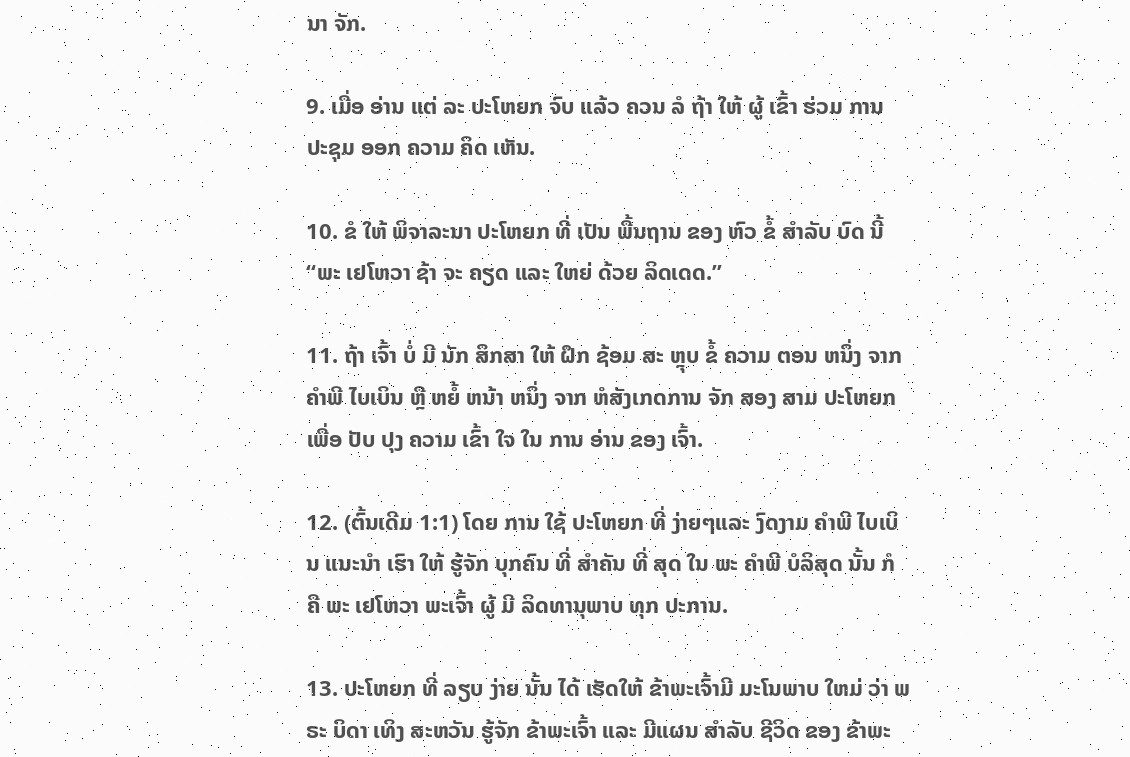ນາ ຈັກ.

9. ເມື່ອ ອ່ານ ແຕ່ ລະ ປະໂຫຍກ ຈົບ ແລ້ວ ຄວນ ລໍ ຖ້າ ໃຫ້ ຜູ້ ເຂົ້າ ຮ່ວມ ການ ປະຊຸມ ອອກ ຄວາມ ຄິດ ເຫັນ.

10. ຂໍ ໃຫ້ ພິຈາລະນາ ປະໂຫຍກ ທີ່ ເປັນ ພື້ນຖານ ຂອງ ຫົວ ຂໍ້ ສໍາລັບ ບົດ ນີ້ “ພະ ເຢໂຫວາ ຊ້າ ຈະ ຄຽດ ແລະ ໃຫຍ່ ດ້ວຍ ລິດເດດ.”

11. ຖ້າ ເຈົ້າ ບໍ່ ມີ ນັກ ສຶກສາ ໃຫ້ ຝຶກ ຊ້ອມ ສະ ຫຼຸບ ຂໍ້ ຄວາມ ຕອນ ຫນຶ່ງ ຈາກ ຄໍາພີ ໄບເບິນ ຫຼື ຫຍໍ້ ຫນ້າ ຫນຶ່ງ ຈາກ ຫໍສັງເກດການ ຈັກ ສອງ ສາມ ປະໂຫຍກ ເພື່ອ ປັບ ປຸງ ຄວາມ ເຂົ້າ ໃຈ ໃນ ການ ອ່ານ ຂອງ ເຈົ້າ.

12. (ຕົ້ນເດີມ 1:1) ໂດຍ ການ ໃຊ້ ປະໂຫຍກ ທີ່ ງ່າຍໆແລະ ງົດງາມ ຄໍາພີ ໄບເບິນ ແນະນໍາ ເຮົາ ໃຫ້ ຮູ້ຈັກ ບຸກຄົນ ທີ່ ສໍາຄັນ ທີ່ ສຸດ ໃນ ພະ ຄໍາພີ ບໍລິສຸດ ນັ້ນ ກໍ ຄື ພະ ເຢໂຫວາ ພະເຈົ້າ ຜູ້ ມີ ລິດທານຸພາບ ທຸກ ປະການ.

13. ປະໂຫຍກ ທີ່ ລຽບ ງ່າຍ ນັ້ນ ໄດ້ ເຮັດໃຫ້ ຂ້າພະເຈົ້າມີ ມະໂນພາບ ໃຫມ່ ວ່າ ພຣະ ບິດາ ເທິງ ສະຫວັນ ຮູ້ຈັກ ຂ້າພະເຈົ້າ ແລະ ມີແຜນ ສໍາລັບ ຊີວິດ ຂອງ ຂ້າພະ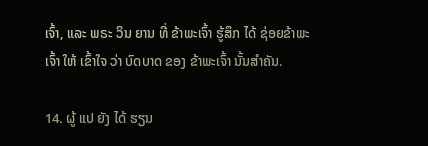ເຈົ້າ, ແລະ ພຣະ ວິນ ຍານ ທີ່ ຂ້າພະເຈົ້າ ຮູ້ສຶກ ໄດ້ ຊ່ອຍຂ້າພະເຈົ້າ ໃຫ້ ເຂົ້າໃຈ ວ່າ ບົດບາດ ຂອງ ຂ້າພະເຈົ້າ ນັ້ນສໍາຄັນ.

14. ຜູ້ ແປ ຍັງ ໄດ້ ຮຽນ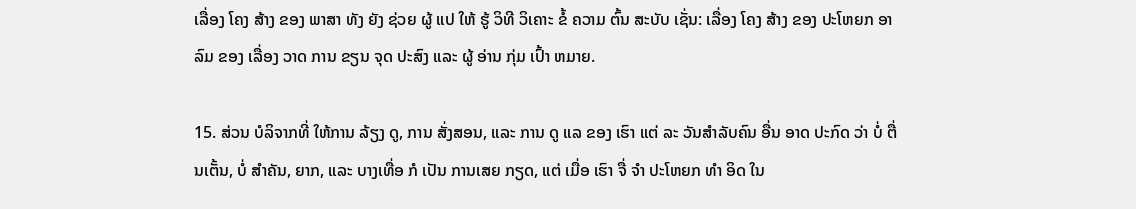ເລື່ອງ ໂຄງ ສ້າງ ຂອງ ພາສາ ທັງ ຍັງ ຊ່ວຍ ຜູ້ ແປ ໃຫ້ ຮູ້ ວິທີ ວິເຄາະ ຂໍ້ ຄວາມ ຕົ້ນ ສະບັບ ເຊັ່ນ: ເລື່ອງ ໂຄງ ສ້າງ ຂອງ ປະໂຫຍກ ອາລົມ ຂອງ ເລື່ອງ ວາດ ການ ຂຽນ ຈຸດ ປະສົງ ແລະ ຜູ້ ອ່ານ ກຸ່ມ ເປົ້າ ຫມາຍ.

15. ສ່ວນ ບໍລິຈາກທີ່ ໃຫ້ການ ລ້ຽງ ດູ, ການ ສັ່ງສອນ, ແລະ ການ ດູ ແລ ຂອງ ເຮົາ ແຕ່ ລະ ວັນສໍາລັບຄົນ ອື່ນ ອາດ ປະກົດ ວ່າ ບໍ່ ຕື່ນເຕັ້ນ, ບໍ່ ສໍາຄັນ, ຍາກ, ແລະ ບາງເທື່ອ ກໍ ເປັນ ການເສຍ ກຽດ, ແຕ່ ເມື່ອ ເຮົາ ຈື່ ຈໍາ ປະໂຫຍກ ທໍາ ອິດ ໃນ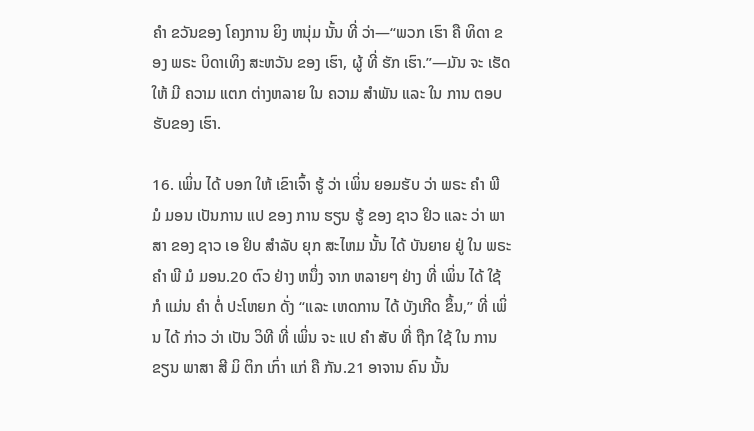ຄໍາ ຂວັນຂອງ ໂຄງການ ຍິງ ຫນຸ່ມ ນັ້ນ ທີ່ ວ່າ—“ພວກ ເຮົາ ຄື ທິດາ ຂອງ ພຣະ ບິດາເທິງ ສະຫວັນ ຂອງ ເຮົາ, ຜູ້ ທີ່ ຮັກ ເຮົາ.”—ມັນ ຈະ ເຮັດ ໃຫ້ ມີ ຄວາມ ແຕກ ຕ່າງຫລາຍ ໃນ ຄວາມ ສໍາພັນ ແລະ ໃນ ການ ຕອບ ຮັບຂອງ ເຮົາ.

16. ເພິ່ນ ໄດ້ ບອກ ໃຫ້ ເຂົາເຈົ້າ ຮູ້ ວ່າ ເພິ່ນ ຍອມຮັບ ວ່າ ພຣະ ຄໍາ ພີ ມໍ ມອນ ເປັນການ ແປ ຂອງ ການ ຮຽນ ຮູ້ ຂອງ ຊາວ ຢິວ ແລະ ວ່າ ພາສາ ຂອງ ຊາວ ເອ ຢິບ ສໍາລັບ ຍຸກ ສະໄຫມ ນັ້ນ ໄດ້ ບັນຍາຍ ຢູ່ ໃນ ພຣະ ຄໍາ ພີ ມໍ ມອນ.20 ຕົວ ຢ່າງ ຫນຶ່ງ ຈາກ ຫລາຍໆ ຢ່າງ ທີ່ ເພິ່ນ ໄດ້ ໃຊ້ ກໍ ແມ່ນ ຄໍາ ຕໍ່ ປະໂຫຍກ ດັ່ງ “ແລະ ເຫດການ ໄດ້ ບັງເກີດ ຂຶ້ນ,” ທີ່ ເພິ່ນ ໄດ້ ກ່າວ ວ່າ ເປັນ ວິທີ ທີ່ ເພິ່ນ ຈະ ແປ ຄໍາ ສັບ ທີ່ ຖືກ ໃຊ້ ໃນ ການ ຂຽນ ພາສາ ສີ ມິ ຕິກ ເກົ່າ ແກ່ ຄື ກັນ.21 ອາຈານ ຄົນ ນັ້ນ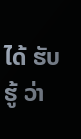ໄດ້ ຮັບ ຮູ້ ວ່າ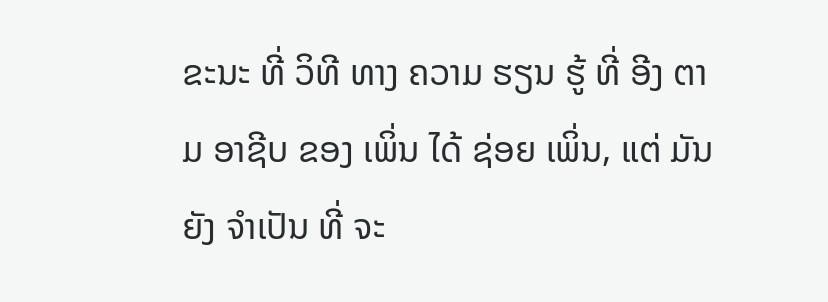ຂະນະ ທີ່ ວິທີ ທາງ ຄວາມ ຮຽນ ຮູ້ ທີ່ ອີງ ຕາມ ອາຊີບ ຂອງ ເພິ່ນ ໄດ້ ຊ່ອຍ ເພິ່ນ, ແຕ່ ມັນ ຍັງ ຈໍາເປັນ ທີ່ ຈະ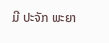ມີ ປະຈັກ ພະຍາ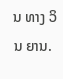ນ ທາງ ວິນ ຍານ.